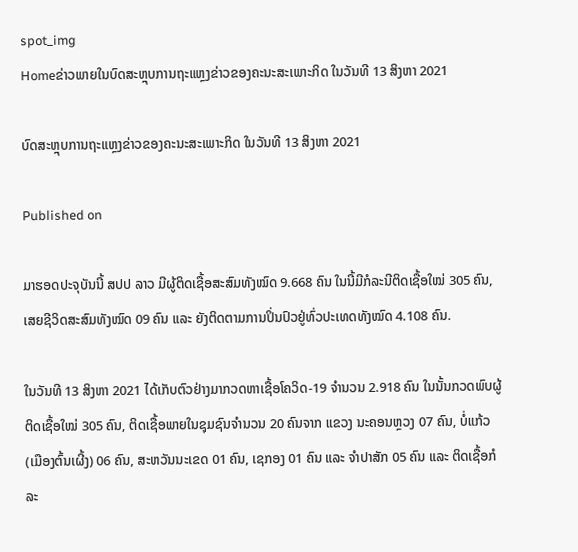spot_img
Homeຂ່າວພາຍໃນບົດສະຫຼຸບການຖະແຫຼງຂ່າວຂອງຄະນະສະເພາະກິດ ໃນວັນທີ 13 ສິງຫາ 2021

ບົດສະຫຼຸບການຖະແຫຼງຂ່າວຂອງຄະນະສະເພາະກິດ ໃນວັນທີ 13 ສິງຫາ 2021

Published on

ມາຮອດປະຈຸບັນນີ້ ສປປ ລາວ ມີຜູ້ຕິດເຊື້ອສະສົມທັງໝົດ 9.668 ຄົນ ໃນນີ້ມີກໍລະນີຕິດເຊື້ອໃໝ່ 305 ຄົນ, ເສຍຊີວິດສະສົມທັງໝົດ 09 ຄົນ ແລະ ຍັງຕິດຕາມການປິ່ນປົວຢູ່ທົ່ວປະເທດທັງໝົດ 4.108 ຄົນ.

ໃນວັນທີ 13 ສິງຫາ 2021 ໄດ້ເກັບຕົວຢ່າງມາກວດຫາເຊື້ອໂຄວິດ-19 ຈໍານວນ 2.918 ຄົນ ໃນນັ້ນກວດພົບຜູ້ຕິດເຊື້ອໃໝ່ 305 ຄົນ, ຕິດເຊື້ອພາຍໃນຊຸມຊົນຈໍານວນ 20 ຄົນຈາກ ແຂວງ ນະຄອນຫຼວງ 07 ຄົນ, ບໍ່ແກ້ວ (ເມືອງຕົ້ນເຜີ້ງ) 06 ຄົນ, ສະຫວັນນະເຂດ 01 ຄົນ, ເຊກອງ 01 ຄົນ ແລະ ຈໍາປາສັກ 05 ຄົນ ແລະ ຕິດເຊື້ອກໍລະ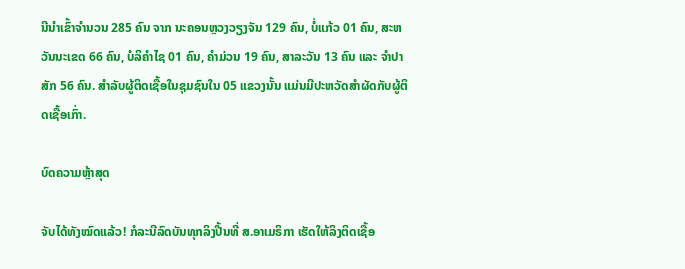ນີນໍາເຂົ້າຈໍານວນ 285 ຄົນ ຈາກ ນະຄອນຫຼວງວຽງຈັນ 129 ຄົນ, ບໍ່ແກ້ວ 01 ຄົນ, ສະຫວັນນະເຂດ 66 ຄົນ, ບໍລິຄໍາໄຊ 01 ຄົນ, ຄໍາມ່ວນ 19 ຄົນ, ສາລະວັນ 13 ຄົນ ແລະ ຈໍາປາສັກ 56 ຄົນ. ສໍາລັບຜູ້ຕິດເຊື້ອໃນຊຸມຊົນໃນ 05 ແຂວງນັ້ນ ແມ່ນມີປະຫວັດສໍາຜັດກັບຜູ້ຕິດເຊື້ອເກົ່າ.

ບົດຄວາມຫຼ້າສຸດ

ຈັບໄດ້ທັງໝົດແລ້ວ! ກໍລະນີລົດບັນທຸກລິງປີ້ນທີ່ ສ.ອາເມຣິກາ ເຮັດໃຫ້ລິງຕິດເຊື້ອ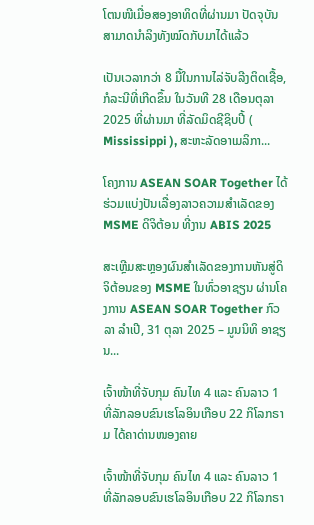ໂຕນໜີເມື່ອສອງອາທິດທີ່ຜ່ານມາ ປັດຈຸບັນ ສາມາດນຳລິງທັງໝົດກັບມາໄດ້ແລ້ວ

ເປັນເວລາກວ່າ 8 ມື້ໃນການໄລ່ຈັບລີງຕິດເຊື້ອ, ກໍລະນີທີ່ເກີດຂຶ້ນ ໃນວັນທີ 28 ເດືອນຕຸລາ 2025 ທີ່ຜ່ານມາ ທີ່ລັດມິດຊີຊິບປີ້ ( Mississippi ), ສະຫະລັດອາເມລິກາ...

ໂຄງການ ASEAN SOAR Together ໄດ້ຮ່ວມແບ່ງປັນເລື່ອງລາວຄວາມສໍາເລັດຂອງ MSME ດິຈິຕ້ອນ ທີ່ງານ ABIS 2025

ສະເຫຼີມສະຫຼອງຜົນສໍາເລັດຂອງການຫັນສູ່ດິຈິຕ້ອນຂອງ MSME ໃນທົ່ວອາຊຽນ ຜ່ານໂຄງການ ASEAN SOAR Together ກົວລາ ລໍາເປີ, 31 ຕຸລາ 2025 – ມູນນິທິ ອາຊຽນ...

ເຈົ້າໜ້າທີ່ຈັບກຸມ ຄົນໄທ 4 ແລະ ຄົນລາວ 1 ທີ່ລັກລອບຂົນເຮໂລອິນເກືອບ 22 ກິໂລກຣາມ ໄດ້ຄາດ່ານໜອງຄາຍ

ເຈົ້າໜ້າທີ່ຈັບກຸມ ຄົນໄທ 4 ແລະ ຄົນລາວ 1 ທີ່ລັກລອບຂົນເຮໂລອິນເກືອບ 22 ກິໂລກຣາ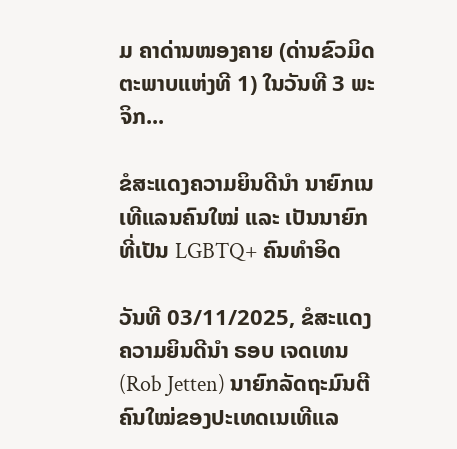ມ ຄາດ່ານໜອງຄາຍ (ດ່ານຂົວມິດຕະພາບແຫ່ງທີ 1) ໃນວັນທີ 3 ພະຈິກ...

ຂໍສະແດງຄວາມຍິນດີນຳ ນາຍົກເນເທີແລນຄົນໃໝ່ ແລະ ເປັນນາຍົກທີ່ເປັນ LGBTQ+ ຄົນທຳອິດ

ວັນທີ 03/11/2025, ຂໍສະແດງຄວາມຍິນດີນຳ ຣອບ ເຈດເທນ (Rob Jetten) ນາຍົກລັດຖະມົນຕີຄົນໃໝ່ຂອງປະເທດເນເທີແລ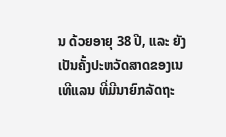ນ ດ້ວຍອາຍຸ 38 ປີ, ແລະ ຍັງເປັນຄັ້ງປະຫວັດສາດຂອງເນເທີແລນ ທີ່ມີນາຍົກລັດຖະ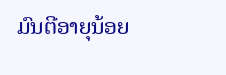ມົນຕີອາຍຸນ້ອຍ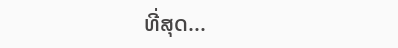ທີ່ສຸດ...